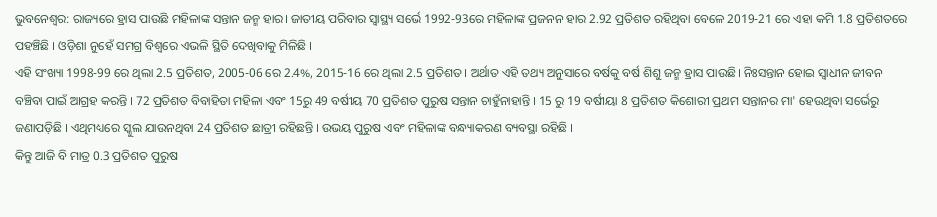ଭୁବନେଶ୍ବର: ରାଜ୍ୟରେ ହ୍ରାସ ପାଉଛି ମହିଳାଙ୍କ ସନ୍ତାନ ଜନ୍ମ ହାର। ଜାତୀୟ ପରିବାର ସ୍ବାସ୍ଥ୍ୟ ସର୍ଭେ 1992-93ରେ ମହିଳାଙ୍କ ପ୍ରଜନନ ହାର 2.92 ପ୍ରତିଶତ ରହିଥିବା ବେଳେ 2019-21 ରେ ଏହା କମି 1.8 ପ୍ରତିଶତରେ ପହଞ୍ଚିଛି । ଓଡ଼ିଶା ନୁହେଁ ସମଗ୍ର ବିଶ୍ଵରେ ଏଭଳି ସ୍ଥିତି ଦେଖିବାକୁ ମିଳିଛି ।
ଏହି ସଂଖ୍ୟା 1998-99 ରେ ଥିଲା 2.5 ପ୍ରତିଶତ, 2005-06 ରେ 2.4%, 2015-16 ରେ ଥିଲା 2.5 ପ୍ରତିଶତ। ଅର୍ଥାତ ଏହି ତଥ୍ୟ ଅନୁସାରେ ବର୍ଷକୁ ବର୍ଷ ଶିଶୁ ଜନ୍ମ ହ୍ରାସ ପାଉଛି। ନିଃସନ୍ତାନ ହୋଇ ସ୍ବାଧୀନ ଜୀବନ ବଞ୍ଚିବା ପାଇଁ ଆଗ୍ରହ କରନ୍ତି । 72 ପ୍ରତିଶତ ବିବାହିତା ମହିଳା ଏବଂ 15ରୁ 49 ବର୍ଷୀୟ 70 ପ୍ରତିଶତ ପୁରୁଷ ସନ୍ତାନ ଚାହୁଁନାହାନ୍ତି । 15 ରୁ 19 ବର୍ଷୀୟା 8 ପ୍ରତିଶତ କିଶୋରୀ ପ୍ରଥମ ସନ୍ତାନର ମା' ହେଉଥିବା ସର୍ଭେରୁ ଜଣାପଡ଼ିଛି । ଏଥିମଧ୍ୟରେ ସ୍କୁଲ ଯାଉନଥିବା 24 ପ୍ରତିଶତ ଛାତ୍ରୀ ରହିଛନ୍ତି । ଉଭୟ ପୁରୁଷ ଏବଂ ମହିଳାଙ୍କ ବନ୍ଧ୍ୟାକରଣ ବ୍ୟବସ୍ଥା ରହିଛି ।
କିନ୍ତୁ ଆଜି ବି ମାତ୍ର 0.3 ପ୍ରତିଶତ ପୁରୁଷ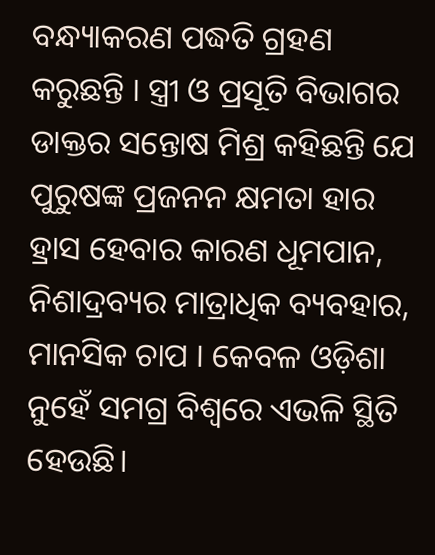ବନ୍ଧ୍ୟାକରଣ ପଦ୍ଧତି ଗ୍ରହଣ କରୁଛନ୍ତି । ସ୍ତ୍ରୀ ଓ ପ୍ରସୂତି ବିଭାଗର ଡାକ୍ତର ସନ୍ତୋଷ ମିଶ୍ର କହିଛନ୍ତି ଯେ ପୁରୁଷଙ୍କ ପ୍ରଜନନ କ୍ଷମତା ହାର ହ୍ରାସ ହେବାର କାରଣ ଧୂମପାନ, ନିଶାଦ୍ରବ୍ୟର ମାତ୍ରାଧିକ ବ୍ୟବହାର, ମାନସିକ ଚାପ । କେବଳ ଓଡ଼ିଶା ନୁହେଁ ସମଗ୍ର ବିଶ୍ଵରେ ଏଭଳି ସ୍ଥିତି ହେଉଛି।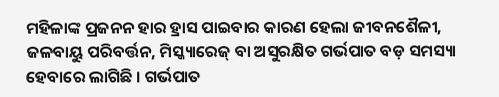ମହିଳାଙ୍କ ପ୍ରଜନନ ହାର ହ୍ରାସ ପାଇବାର କାରଣ ହେଲା ଜୀବନଶୈଳୀ, ଜଳବାୟୁ ପରିବର୍ତ୍ତନ, ମିସ୍କ୍ୟାରେଜ୍ ବା ଅସୁରକ୍ଷିତ ଗର୍ଭପାତ ବଡ଼ ସମସ୍ୟା ହେବାରେ ଲାଗିଛି । ଗର୍ଭପାତ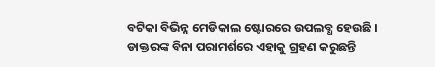ବଟିକା ବିଭିନ୍ନ ମେଡିକାଲ ଷ୍ଟୋରରେ ଉପଲବ୍ଧ ହେଉଛି ।
ଡାକ୍ତରଙ୍କ ବିନା ପରାମର୍ଶରେ ଏହାକୁ ଗ୍ରହଣ କରୁଛନ୍ତି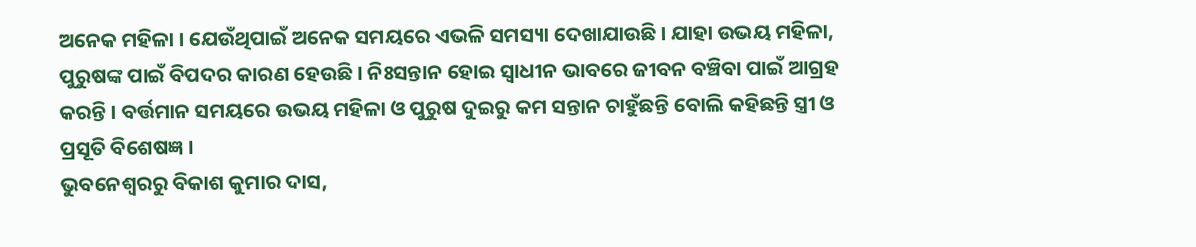ଅନେକ ମହିଳା । ଯେଉଁଥିପାଇଁ ଅନେକ ସମୟରେ ଏଭଳି ସମସ୍ୟା ଦେଖାଯାଉଛି । ଯାହା ଉଭୟ ମହିଳା, ପୁରୁଷଙ୍କ ପାଇଁ ବିପଦର କାରଣ ହେଉଛି । ନିଃସନ୍ତାନ ହୋଇ ସ୍ବାଧୀନ ଭାବରେ ଜୀବନ ବଞ୍ଚିବା ପାଇଁ ଆଗ୍ରହ କରନ୍ତି । ବର୍ତ୍ତମାନ ସମୟରେ ଉଭୟ ମହିଳା ଓ ପୁରୁଷ ଦୁଇରୁ କମ ସନ୍ତାନ ଚାହୁଁଛନ୍ତି ବୋଲି କହିଛନ୍ତି ସ୍ତ୍ରୀ ଓ ପ୍ରସୂତି ବିଶେଷଜ୍ଞ ।
ଭୁବନେଶ୍ବରରୁ ବିକାଶ କୁମାର ଦାସ,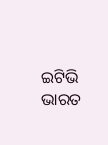ଇଟିଭି ଭାରତ